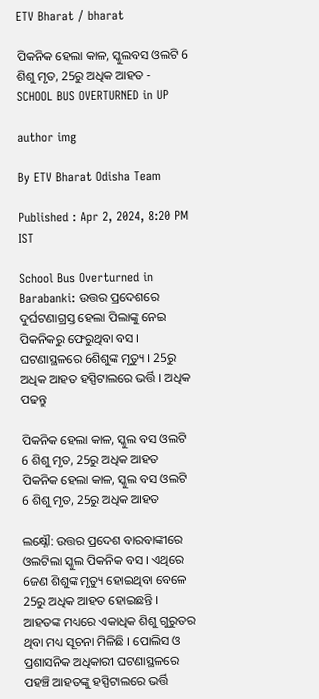ETV Bharat / bharat

ପିକନିକ ହେଲା କାଳ, ସ୍କୁଲବସ ଓଲଟି 6 ଶିଶୁ ମୃତ, 25ରୁ ଅଧିକ ଆହତ - SCHOOL BUS OVERTURNED in UP

author img

By ETV Bharat Odisha Team

Published : Apr 2, 2024, 8:20 PM IST

School Bus Overturned in Barabanki: ଉତ୍ତର ପ୍ରଦେଶରେ ଦୁର୍ଘଟଣାଗ୍ରସ୍ତ ହେଲା ପିଲାଙ୍କୁ ନେଇ ପିକନିକରୁ ଫେରୁଥିବା ବସ । ଘଟଣାସ୍ଥଳରେ 6ଶିଶୁଙ୍କ ମୃତ୍ୟୁ । 25ରୁ ଅଧିକ ଆହତ ହସ୍ପିଟାଲରେ ଭର୍ତ୍ତି । ଅଧିକ ପଢନ୍ତୁ

ପିକନିକ ହେଲା କାଳ, ସ୍କୁଲ ବସ ଓଲଟି 6 ଶିଶୁ ମୃତ, 25ରୁ ଅଧିକ ଆହତ
ପିକନିକ ହେଲା କାଳ, ସ୍କୁଲ ବସ ଓଲଟି 6 ଶିଶୁ ମୃତ, 25ରୁ ଅଧିକ ଆହତ

ଲକ୍ଷ୍ନୌ: ଉତ୍ତର ପ୍ରଦେଶ ବାରବାଙ୍କୀରେ ଓଲଟିଲା ସ୍କୁଲ ପିକନିକ ବସ । ଏଥିରେ 6ଜଣ ଶିଶୁଙ୍କ ମୃତ୍ୟୁ ହୋଇଥିବା ବେଳେ 25ରୁ ଅଧିକ ଆହତ ହୋଇଛନ୍ତି । ଆହତଙ୍କ ମଧ୍ୟରେ ଏକାଧିକ ଶିଶୁ ଗୁରୁତର ଥିବା ମଧ୍ୟ ସୂଚନା ମିଳିଛି । ପୋଲିସ ଓ ପ୍ରଶାସନିକ ଅଧିକାରୀ ଘଟଣାସ୍ଥଳରେ ପହଞ୍ଚି ଆହତଙ୍କୁ ହସ୍ପିଟାଲରେ ଭର୍ତ୍ତି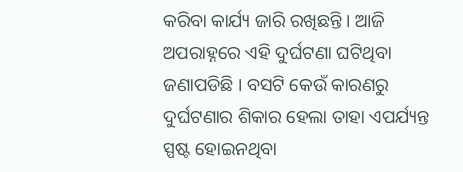କରିବା କାର୍ଯ୍ୟ ଜାରି ରଖିଛନ୍ତି । ଆଜି ଅପରାହ୍ନରେ ଏହି ଦୁର୍ଘଟଣା ଘଟିଥିବା ଜଣାପଡିଛି । ବସଟି କେଉଁ କାରଣରୁ ଦୁର୍ଘଟଣାର ଶିକାର ହେଲା ତାହା ଏପର୍ଯ୍ୟନ୍ତ ସ୍ପଷ୍ଟ ହୋଇନଥିବା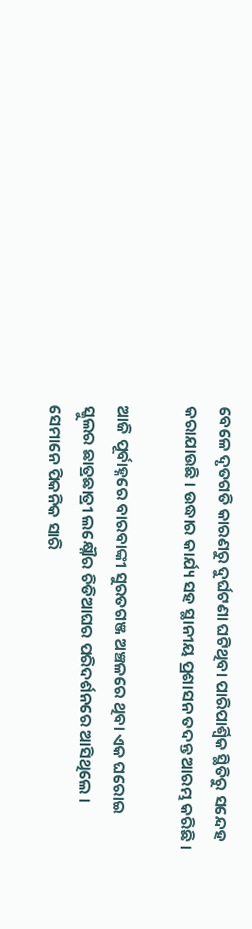ବେଳେ ଦୃତଗତି କାରଣରୁ ଦୁର୍ଘଟଣା ଘଟିଥିବା ପାରିପାର୍ଶ୍ବିକ ସ୍ଥିତିରୁ ସନ୍ଦେହ କରାଯାଉଛି । ଉଦ୍ଧାର କାର୍ଯ୍ୟ ସହ ସ୍ଥାନୀୟ ପ୍ରଶାସନ ତଦନ୍ତ ଆରମ୍ଭ କରିଛି ।

ଆଜି ପୂର୍ବାହ୍ନରେ ବାରବାଙ୍କୀ ସୁରତଗଞ୍ଜ ଅଞ୍ଚଳରେ ଥିବା ଏକ ଘରୋଇ ସ୍କୁଲର ଛାତ୍ରଛାତ୍ରୀ ଲକ୍ଷ୍ନୌର ଚିଡିଆଘର ପରିଦର୍ଶନରେ ଆସିଥିଲେ । ସେମାନେ ପିକନିକ ସାରି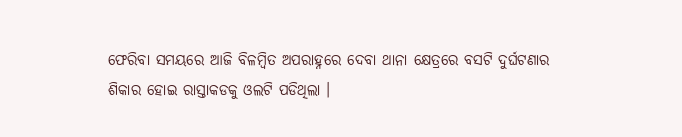ଫେରିବା ସମୟରେ ଆଜି ବିଳମ୍ବିତ ଅପରାହ୍ନରେ ଦେବା ଥାନା କ୍ଷେତ୍ରରେ ବସଟି ଦୁର୍ଘଟଣାର ଶିକାର ହୋଇ ରାସ୍ତାକଡକୁ ଓଲଟି ପଡିଥିଲା ।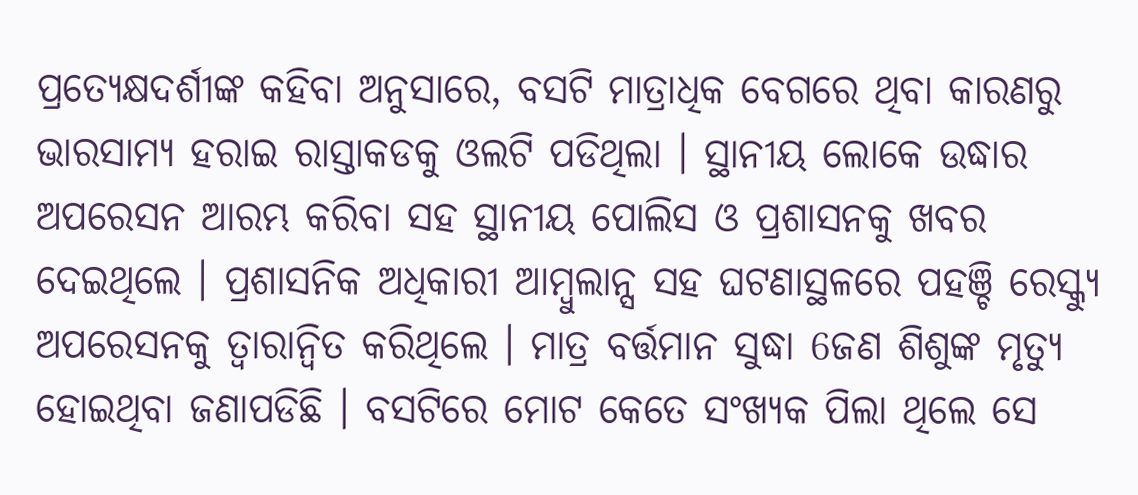ପ୍ରତ୍ୟେକ୍ଷଦର୍ଶୀଙ୍କ କହିବା ଅନୁସାରେ, ବସଟି ମାତ୍ରାଧିକ ବେଗରେ ଥିବା କାରଣରୁ ଭାରସାମ୍ୟ ହରାଇ ରାସ୍ତାକଡକୁ ଓଲଟି ପଡିଥିଲା । ସ୍ଥାନୀୟ ଲୋକେ ଉଦ୍ଧାର ଅପରେସନ ଆରମ୍ଭ କରିବା ସହ ସ୍ଥାନୀୟ ପୋଲିସ ଓ ପ୍ରଶାସନକୁ ଖବର ଦେଇଥିଲେ । ପ୍ରଶାସନିକ ଅଧିକାରୀ ଆମ୍ବୁଲାନ୍ସ ସହ ଘଟଣାସ୍ଥଳରେ ପହଞ୍ଚି ରେସ୍କ୍ୟୁ ଅପରେସନକୁ ତ୍ବାରାନ୍ବିତ କରିଥିଲେ । ମାତ୍ର ବର୍ତ୍ତମାନ ସୁଦ୍ଧା 6ଜଣ ଶିଶୁଙ୍କ ମୃତ୍ୟୁ ହୋଇଥିବା ଜଣାପଡିଛି । ବସଟିରେ ମୋଟ କେତେ ସଂଖ୍ୟକ ପିଲା ଥିଲେ ସେ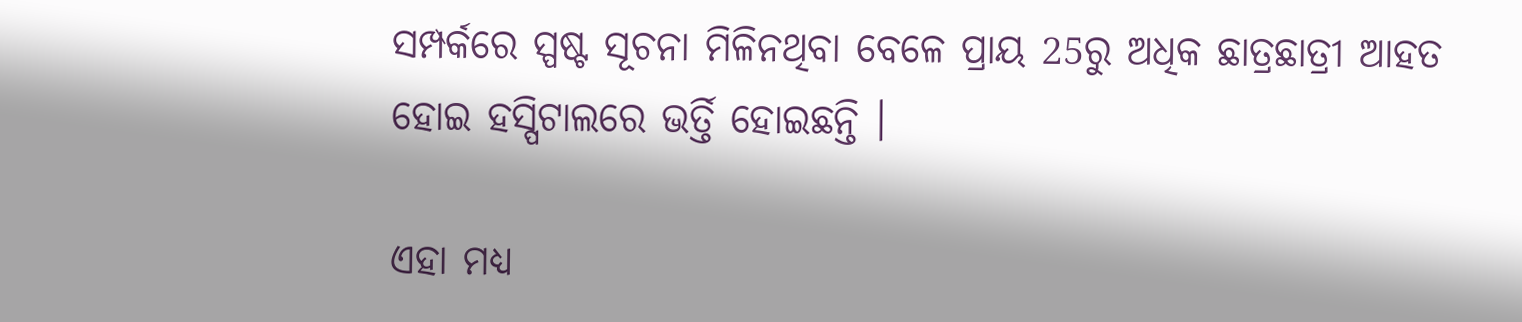ସମ୍ପର୍କରେ ସ୍ପଷ୍ଟ ସୂଚନା ମିଳିନଥିବା ବେଳେ ପ୍ରାୟ 25ରୁ ଅଧିକ ଛାତ୍ରଛାତ୍ରୀ ଆହତ ହୋଇ ହସ୍ପିଟାଲରେ ଭର୍ତ୍ତି ହୋଇଛନ୍ତି ।

ଏହା ମଧ୍ୟ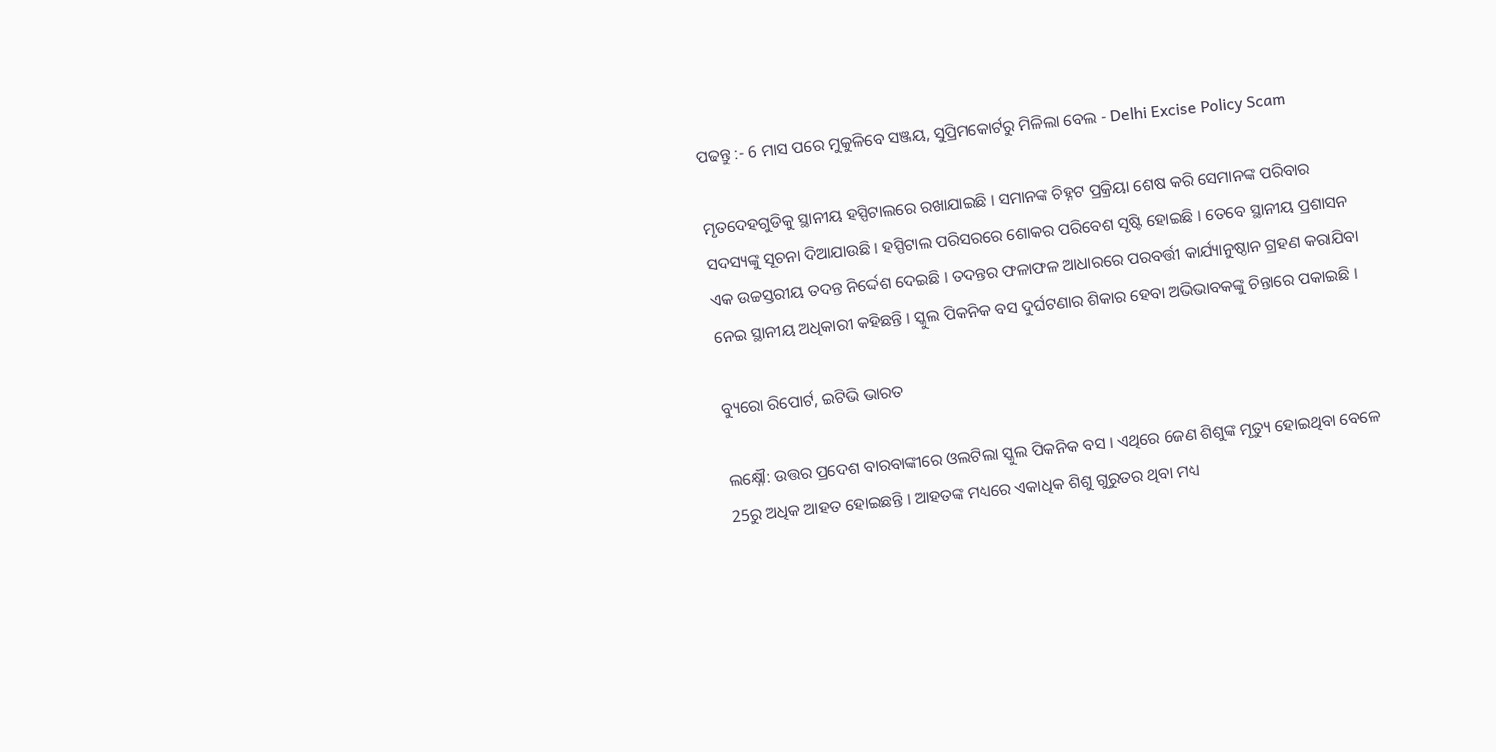ପଢନ୍ତୁ :- 6 ମାସ ପରେ ମୁକୁଳିବେ ସଞ୍ଜୟ, ସୁପ୍ରିମକୋର୍ଟରୁ ମିଳିଲା ବେଲ - Delhi Excise Policy Scam

ମୃତଦେହଗୁଡିକୁ ସ୍ଥାନୀୟ ହସ୍ପିଟାଲରେ ରଖାଯାଇଛି । ସମାନଙ୍କ ଚିହ୍ନଟ ପ୍ରକ୍ରିୟା ଶେଷ କରି ସେମାନଙ୍କ ପରିବାର ସଦସ୍ୟଙ୍କୁ ସୂଚନା ଦିଆଯାଉଛି । ହସ୍ପିଟାଲ ପରିସରରେ ଶୋକର ପରିବେଶ ସୃଷ୍ଟି ହୋଇଛି । ତେବେ ସ୍ଥାନୀୟ ପ୍ରଶାସନ ଏକ ଉଚ୍ଚସ୍ତରୀୟ ତଦନ୍ତ ନିର୍ଦ୍ଦେଶ ଦେଇଛି । ତଦନ୍ତର ଫଳାଫଳ ଆଧାରରେ ପରବର୍ତ୍ତୀ କାର୍ଯ୍ୟାନୁଷ୍ଠାନ ଗ୍ରହଣ କରାଯିବା ନେଇ ସ୍ଥାନୀୟ ଅଧିକାରୀ କହିଛନ୍ତି । ସ୍କୁଲ ପିକନିକ ବସ ଦୁର୍ଘଟଣାର ଶିକାର ହେବା ଅଭିଭାବକଙ୍କୁ ଚିନ୍ତାରେ ପକାଇଛି ।

ବ୍ୟୁରୋ ରିପୋର୍ଟ, ଇଟିଭି ଭାରତ

ଲକ୍ଷ୍ନୌ: ଉତ୍ତର ପ୍ରଦେଶ ବାରବାଙ୍କୀରେ ଓଲଟିଲା ସ୍କୁଲ ପିକନିକ ବସ । ଏଥିରେ 6ଜଣ ଶିଶୁଙ୍କ ମୃତ୍ୟୁ ହୋଇଥିବା ବେଳେ 25ରୁ ଅଧିକ ଆହତ ହୋଇଛନ୍ତି । ଆହତଙ୍କ ମଧ୍ୟରେ ଏକାଧିକ ଶିଶୁ ଗୁରୁତର ଥିବା ମଧ୍ୟ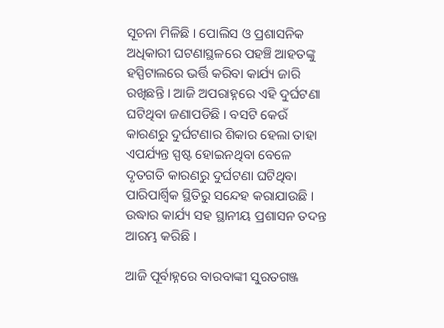ସୂଚନା ମିଳିଛି । ପୋଲିସ ଓ ପ୍ରଶାସନିକ ଅଧିକାରୀ ଘଟଣାସ୍ଥଳରେ ପହଞ୍ଚି ଆହତଙ୍କୁ ହସ୍ପିଟାଲରେ ଭର୍ତ୍ତି କରିବା କାର୍ଯ୍ୟ ଜାରି ରଖିଛନ୍ତି । ଆଜି ଅପରାହ୍ନରେ ଏହି ଦୁର୍ଘଟଣା ଘଟିଥିବା ଜଣାପଡିଛି । ବସଟି କେଉଁ କାରଣରୁ ଦୁର୍ଘଟଣାର ଶିକାର ହେଲା ତାହା ଏପର୍ଯ୍ୟନ୍ତ ସ୍ପଷ୍ଟ ହୋଇନଥିବା ବେଳେ ଦୃତଗତି କାରଣରୁ ଦୁର୍ଘଟଣା ଘଟିଥିବା ପାରିପାର୍ଶ୍ବିକ ସ୍ଥିତିରୁ ସନ୍ଦେହ କରାଯାଉଛି । ଉଦ୍ଧାର କାର୍ଯ୍ୟ ସହ ସ୍ଥାନୀୟ ପ୍ରଶାସନ ତଦନ୍ତ ଆରମ୍ଭ କରିଛି ।

ଆଜି ପୂର୍ବାହ୍ନରେ ବାରବାଙ୍କୀ ସୁରତଗଞ୍ଜ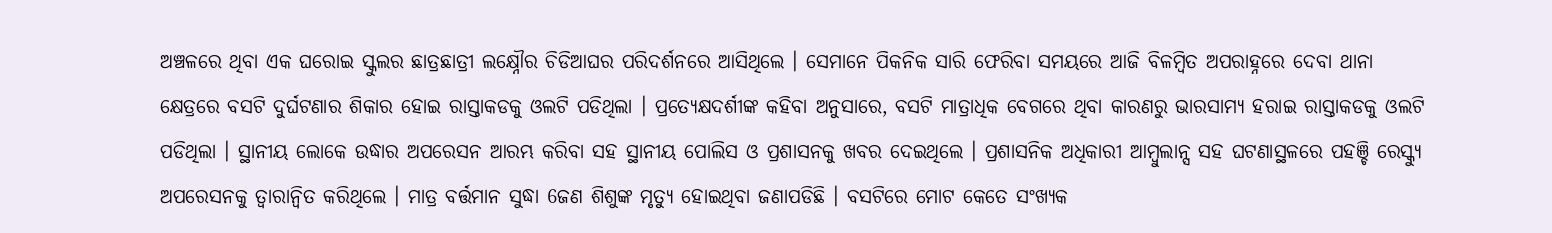ଅଞ୍ଚଳରେ ଥିବା ଏକ ଘରୋଇ ସ୍କୁଲର ଛାତ୍ରଛାତ୍ରୀ ଲକ୍ଷ୍ନୌର ଚିଡିଆଘର ପରିଦର୍ଶନରେ ଆସିଥିଲେ । ସେମାନେ ପିକନିକ ସାରି ଫେରିବା ସମୟରେ ଆଜି ବିଳମ୍ବିତ ଅପରାହ୍ନରେ ଦେବା ଥାନା କ୍ଷେତ୍ରରେ ବସଟି ଦୁର୍ଘଟଣାର ଶିକାର ହୋଇ ରାସ୍ତାକଡକୁ ଓଲଟି ପଡିଥିଲା । ପ୍ରତ୍ୟେକ୍ଷଦର୍ଶୀଙ୍କ କହିବା ଅନୁସାରେ, ବସଟି ମାତ୍ରାଧିକ ବେଗରେ ଥିବା କାରଣରୁ ଭାରସାମ୍ୟ ହରାଇ ରାସ୍ତାକଡକୁ ଓଲଟି ପଡିଥିଲା । ସ୍ଥାନୀୟ ଲୋକେ ଉଦ୍ଧାର ଅପରେସନ ଆରମ୍ଭ କରିବା ସହ ସ୍ଥାନୀୟ ପୋଲିସ ଓ ପ୍ରଶାସନକୁ ଖବର ଦେଇଥିଲେ । ପ୍ରଶାସନିକ ଅଧିକାରୀ ଆମ୍ବୁଲାନ୍ସ ସହ ଘଟଣାସ୍ଥଳରେ ପହଞ୍ଚି ରେସ୍କ୍ୟୁ ଅପରେସନକୁ ତ୍ବାରାନ୍ବିତ କରିଥିଲେ । ମାତ୍ର ବର୍ତ୍ତମାନ ସୁଦ୍ଧା 6ଜଣ ଶିଶୁଙ୍କ ମୃତ୍ୟୁ ହୋଇଥିବା ଜଣାପଡିଛି । ବସଟିରେ ମୋଟ କେତେ ସଂଖ୍ୟକ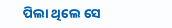ପିଲା ଥିଲେ ସେ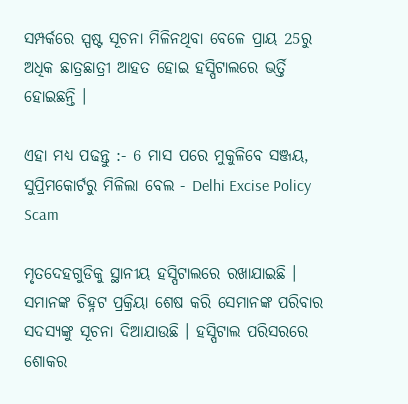ସମ୍ପର୍କରେ ସ୍ପଷ୍ଟ ସୂଚନା ମିଳିନଥିବା ବେଳେ ପ୍ରାୟ 25ରୁ ଅଧିକ ଛାତ୍ରଛାତ୍ରୀ ଆହତ ହୋଇ ହସ୍ପିଟାଲରେ ଭର୍ତ୍ତି ହୋଇଛନ୍ତି ।

ଏହା ମଧ୍ୟ ପଢନ୍ତୁ :- 6 ମାସ ପରେ ମୁକୁଳିବେ ସଞ୍ଜୟ, ସୁପ୍ରିମକୋର୍ଟରୁ ମିଳିଲା ବେଲ - Delhi Excise Policy Scam

ମୃତଦେହଗୁଡିକୁ ସ୍ଥାନୀୟ ହସ୍ପିଟାଲରେ ରଖାଯାଇଛି । ସମାନଙ୍କ ଚିହ୍ନଟ ପ୍ରକ୍ରିୟା ଶେଷ କରି ସେମାନଙ୍କ ପରିବାର ସଦସ୍ୟଙ୍କୁ ସୂଚନା ଦିଆଯାଉଛି । ହସ୍ପିଟାଲ ପରିସରରେ ଶୋକର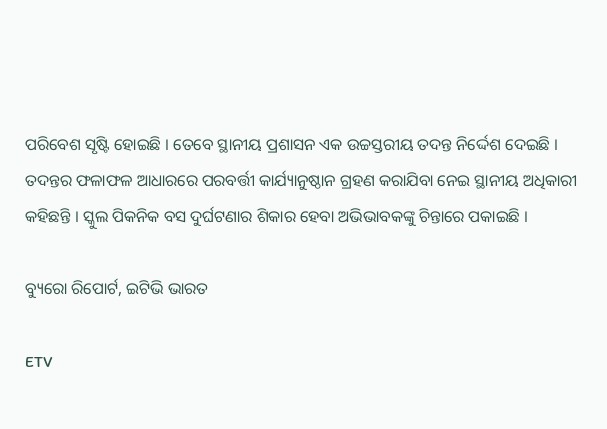ପରିବେଶ ସୃଷ୍ଟି ହୋଇଛି । ତେବେ ସ୍ଥାନୀୟ ପ୍ରଶାସନ ଏକ ଉଚ୍ଚସ୍ତରୀୟ ତଦନ୍ତ ନିର୍ଦ୍ଦେଶ ଦେଇଛି । ତଦନ୍ତର ଫଳାଫଳ ଆଧାରରେ ପରବର୍ତ୍ତୀ କାର୍ଯ୍ୟାନୁଷ୍ଠାନ ଗ୍ରହଣ କରାଯିବା ନେଇ ସ୍ଥାନୀୟ ଅଧିକାରୀ କହିଛନ୍ତି । ସ୍କୁଲ ପିକନିକ ବସ ଦୁର୍ଘଟଣାର ଶିକାର ହେବା ଅଭିଭାବକଙ୍କୁ ଚିନ୍ତାରେ ପକାଇଛି ।

ବ୍ୟୁରୋ ରିପୋର୍ଟ, ଇଟିଭି ଭାରତ

ETV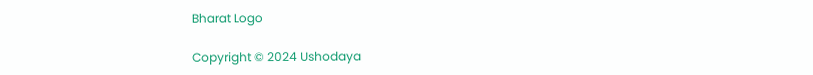Bharat Logo

Copyright © 2024 Ushodaya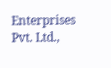Enterprises Pvt. Ltd.,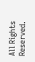All Rights Reserved.